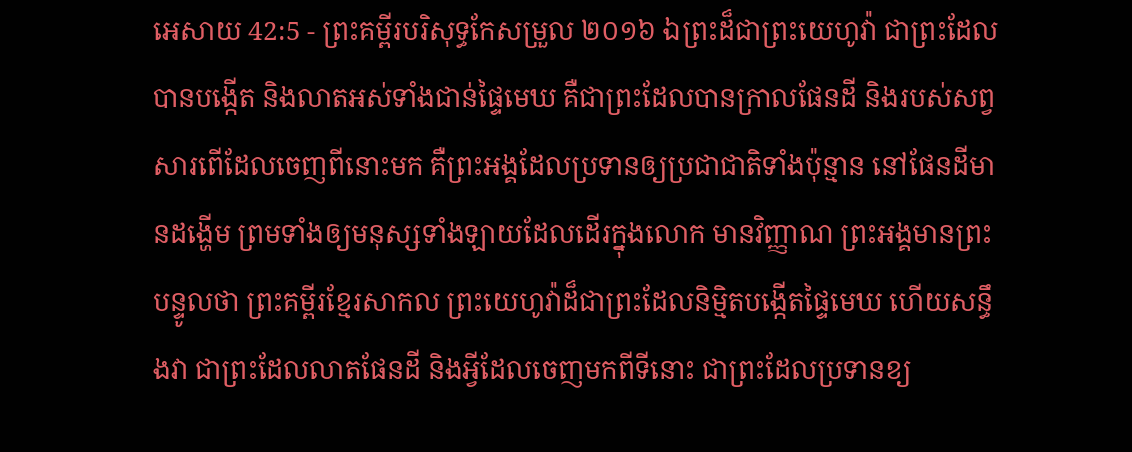អេសាយ 42:5 - ព្រះគម្ពីរបរិសុទ្ធកែសម្រួល ២០១៦ ឯព្រះដ៏ជាព្រះយេហូវ៉ា ជាព្រះដែលបានបង្កើត និងលាតអស់ទាំងជាន់ផ្ទៃមេឃ គឺជាព្រះដែលបានក្រាលផែនដី និងរបស់សព្វសារពើដែលចេញពីនោះមក គឺព្រះអង្គដែលប្រទានឲ្យប្រជាជាតិទាំងប៉ុន្មាន នៅផែនដីមានដង្ហើម ព្រមទាំងឲ្យមនុស្សទាំងឡាយដែលដើរក្នុងលោក មានវិញ្ញាណ ព្រះអង្គមានព្រះបន្ទូលថា ព្រះគម្ពីរខ្មែរសាកល ព្រះយេហូវ៉ាដ៏ជាព្រះដែលនិម្មិតបង្កើតផ្ទៃមេឃ ហើយសន្ធឹងវា ជាព្រះដែលលាតផែនដី និងអ្វីដែលចេញមកពីទីនោះ ជាព្រះដែលប្រទានខ្យ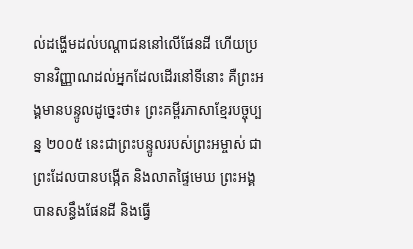ល់ដង្ហើមដល់បណ្ដាជននៅលើផែនដី ហើយប្រទានវិញ្ញាណដល់អ្នកដែលដើរនៅទីនោះ គឺព្រះអង្គមានបន្ទូលដូច្នេះថា៖ ព្រះគម្ពីរភាសាខ្មែរបច្ចុប្បន្ន ២០០៥ នេះជាព្រះបន្ទូលរបស់ព្រះអម្ចាស់ ជាព្រះដែលបានបង្កើត និងលាតផ្ទៃមេឃ ព្រះអង្គបានសន្ធឹងផែនដី និងធ្វើ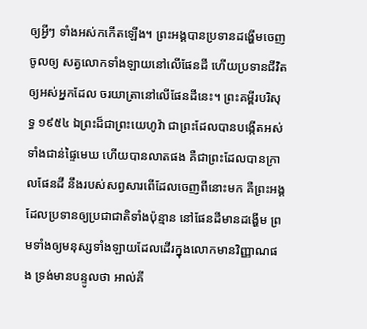ឲ្យអ្វីៗ ទាំងអស់កកើតឡើង។ ព្រះអង្គបានប្រទានដង្ហើមចេញចូលឲ្យ សត្វលោកទាំងឡាយនៅលើផែនដី ហើយប្រទានជីវិតឲ្យអស់អ្នកដែល ចរយាត្រានៅលើផែនដីនេះ។ ព្រះគម្ពីរបរិសុទ្ធ ១៩៥៤ ឯព្រះដ៏ជាព្រះយេហូវ៉ា ជាព្រះដែលបានបង្កើតអស់ទាំងជាន់ផ្ទៃមេឃ ហើយបានលាតផង គឺជាព្រះដែលបានក្រាលផែនដី នឹងរបស់សព្វសារពើដែលចេញពីនោះមក គឺព្រះអង្គដែលប្រទានឲ្យប្រជាជាតិទាំងប៉ុន្មាន នៅផែនដីមានដង្ហើម ព្រមទាំងឲ្យមនុស្សទាំងឡាយដែលដើរក្នុងលោកមានវិញ្ញាណផង ទ្រង់មានបន្ទូលថា អាល់គី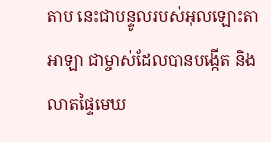តាប នេះជាបន្ទូលរបស់អុលឡោះតាអាឡា ជាម្ចាស់ដែលបានបង្កើត និងលាតផ្ទៃមេឃ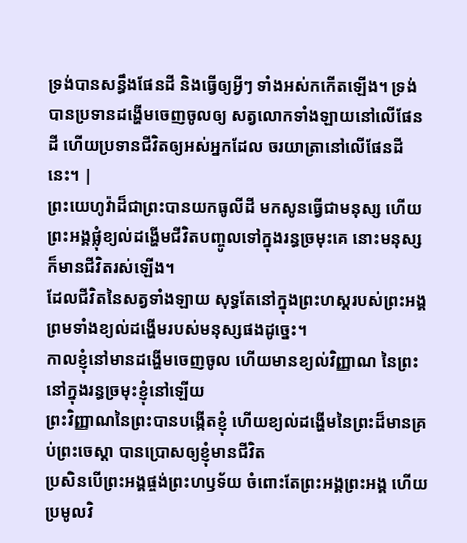ទ្រង់បានសន្ធឹងផែនដី និងធ្វើឲ្យអ្វីៗ ទាំងអស់កកើតឡើង។ ទ្រង់បានប្រទានដង្ហើមចេញចូលឲ្យ សត្វលោកទាំងឡាយនៅលើផែនដី ហើយប្រទានជីវិតឲ្យអស់អ្នកដែល ចរយាត្រានៅលើផែនដីនេះ។ |
ព្រះយេហូវ៉ាដ៏ជាព្រះបានយកធូលីដី មកសូនធ្វើជាមនុស្ស ហើយព្រះអង្គផ្លុំខ្យល់ដង្ហើមជីវិតបញ្ចូលទៅក្នុងរន្ធច្រមុះគេ នោះមនុស្សក៏មានជីវិតរស់ឡើង។
ដែលជីវិតនៃសត្វទាំងឡាយ សុទ្ធតែនៅក្នុងព្រះហស្តរបស់ព្រះអង្គ ព្រមទាំងខ្យល់ដង្ហើមរបស់មនុស្សផងដូច្នេះ។
កាលខ្ញុំនៅមានដង្ហើមចេញចូល ហើយមានខ្យល់វិញ្ញាណ នៃព្រះនៅក្នុងរន្ធច្រមុះខ្ញុំនៅឡើយ
ព្រះវិញ្ញាណនៃព្រះបានបង្កើតខ្ញុំ ហើយខ្យល់ដង្ហើមនៃព្រះដ៏មានគ្រប់ព្រះចេស្តា បានប្រោសឲ្យខ្ញុំមានជីវិត
ប្រសិនបើព្រះអង្គផ្ចង់ព្រះហឫទ័យ ចំពោះតែព្រះអង្គព្រះអង្គ ហើយប្រមូលវិ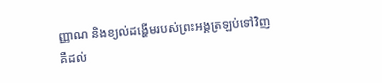ញ្ញាណ និងខ្យល់ដង្ហើមរបស់ព្រះអង្គត្រឡប់ទៅវិញ
គឺដល់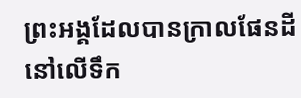ព្រះអង្គដែលបានក្រាលផែនដីនៅលើទឹក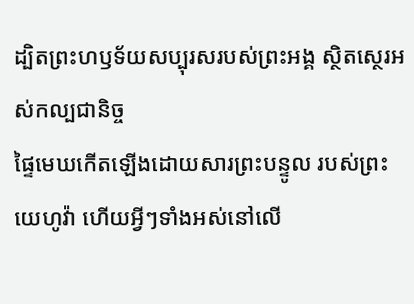ដ្បិតព្រះហឫទ័យសប្បុរសរបស់ព្រះអង្គ ស្ថិតស្ថេរអស់កល្បជានិច្ច
ផ្ទៃមេឃកើតឡើងដោយសារព្រះបន្ទូល របស់ព្រះយេហូវ៉ា ហើយអ្វីៗទាំងអស់នៅលើ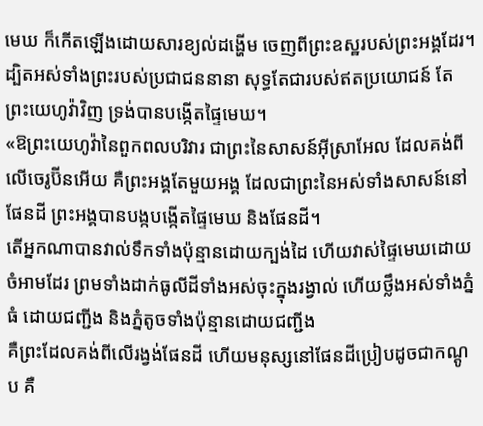មេឃ ក៏កើតឡើងដោយសារខ្យល់ដង្ហើម ចេញពីព្រះឧស្ឋរបស់ព្រះអង្គដែរ។
ដ្បិតអស់ទាំងព្រះរបស់ប្រជាជននានា សុទ្ធតែជារបស់ឥតប្រយោជន៍ តែព្រះយេហូវ៉ាវិញ ទ្រង់បានបង្កើតផ្ទៃមេឃ។
«ឱព្រះយេហូវ៉ានៃពួកពលបរិវារ ជាព្រះនៃសាសន៍អ៊ីស្រាអែល ដែលគង់ពីលើចេរូប៊ីនអើយ គឺព្រះអង្គតែមួយអង្គ ដែលជាព្រះនៃអស់ទាំងសាសន៍នៅផែនដី ព្រះអង្គបានបង្កបង្កើតផ្ទៃមេឃ និងផែនដី។
តើអ្នកណាបានវាល់ទឹកទាំងប៉ុន្មានដោយក្បង់ដៃ ហើយវាស់ផ្ទៃមេឃដោយចំអាមដែរ ព្រមទាំងដាក់ធូលីដីទាំងអស់ចុះក្នុងរង្វាល់ ហើយថ្លឹងអស់ទាំងភ្នំធំ ដោយជញ្ជីង និងភ្នំតូចទាំងប៉ុន្មានដោយជញ្ជីង
គឺព្រះដែលគង់ពីលើរង្វង់ផែនដី ហើយមនុស្សនៅផែនដីប្រៀបដូចជាកណ្តូប គឺ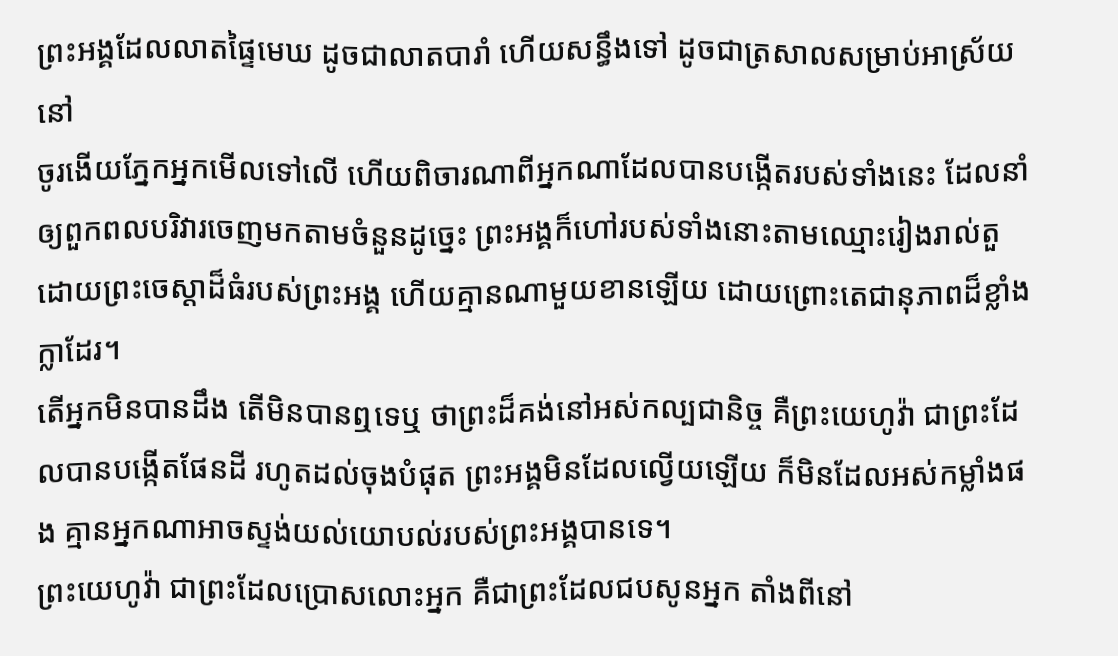ព្រះអង្គដែលលាតផ្ទៃមេឃ ដូចជាលាតបារាំ ហើយសន្ធឹងទៅ ដូចជាត្រសាលសម្រាប់អាស្រ័យនៅ
ចូរងើយភ្នែកអ្នកមើលទៅលើ ហើយពិចារណាពីអ្នកណាដែលបានបង្កើតរបស់ទាំងនេះ ដែលនាំឲ្យពួកពលបរិវារចេញមកតាមចំនួនដូច្នេះ ព្រះអង្គក៏ហៅរបស់ទាំងនោះតាមឈ្មោះរៀងរាល់តួ ដោយព្រះចេស្តាដ៏ធំរបស់ព្រះអង្គ ហើយគ្មានណាមួយខានឡើយ ដោយព្រោះតេជានុភាពដ៏ខ្លាំងក្លាដែរ។
តើអ្នកមិនបានដឹង តើមិនបានឮទេឬ ថាព្រះដ៏គង់នៅអស់កល្បជានិច្ច គឺព្រះយេហូវ៉ា ជាព្រះដែលបានបង្កើតផែនដី រហូតដល់ចុងបំផុត ព្រះអង្គមិនដែលល្វើយឡើយ ក៏មិនដែលអស់កម្លាំងផង គ្មានអ្នកណាអាចស្ទង់យល់យោបល់របស់ព្រះអង្គបានទេ។
ព្រះយេហូវ៉ា ជាព្រះដែលប្រោសលោះអ្នក គឺជាព្រះដែលជបសូនអ្នក តាំងពីនៅ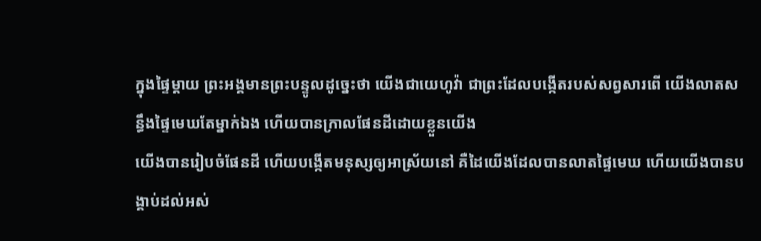ក្នុងផ្ទៃម្តាយ ព្រះអង្គមានព្រះបន្ទូលដូច្នេះថា យើងជាយេហូវ៉ា ជាព្រះដែលបង្កើតរបស់សព្វសារពើ យើងលាតសន្ធឹងផ្ទៃមេឃតែម្នាក់ឯង ហើយបានក្រាលផែនដីដោយខ្លួនយើង
យើងបានរៀបចំផែនដី ហើយបង្កើតមនុស្សឲ្យអាស្រ័យនៅ គឺដៃយើងដែលបានលាតផ្ទៃមេឃ ហើយយើងបានបង្គាប់ដល់អស់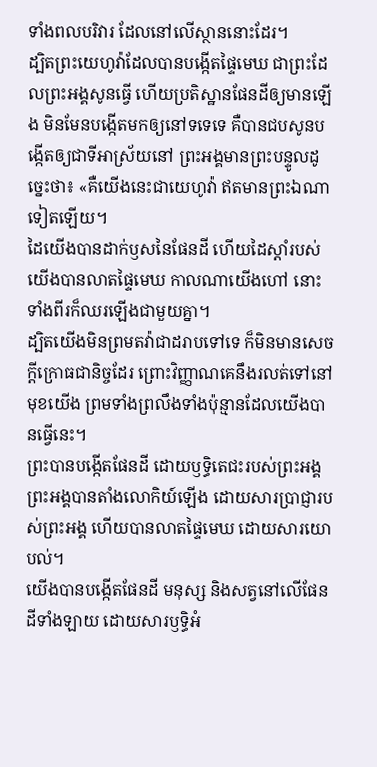ទាំងពលបរិវារ ដែលនៅលើស្ថាននោះដែរ។
ដ្បិតព្រះយេហូវ៉ាដែលបានបង្កើតផ្ទៃមេឃ ជាព្រះដែលព្រះអង្គសូនធ្វើ ហើយប្រតិស្ឋានផែនដីឲ្យមានឡើង មិនមែនបង្កើតមកឲ្យនៅទទេទេ គឺបានជបសូនបង្កើតឲ្យជាទីអាស្រ័យនៅ ព្រះអង្គមានព្រះបន្ទូលដូច្នេះថា៖ «គឺយើងនេះជាយេហូវ៉ា ឥតមានព្រះឯណាទៀតឡើយ។
ដៃយើងបានដាក់ឫសនៃផែនដី ហើយដៃស្តាំរបស់យើងបានលាតផ្ទៃមេឃ កាលណាយើងហៅ នោះទាំងពីរក៏ឈរឡើងជាមួយគ្នា។
ដ្បិតយើងមិនព្រមតវ៉ាជាដរាបទៅទេ ក៏មិនមានសេចក្ដីក្រោធជានិច្ចដែរ ព្រោះវិញ្ញាណគេនឹងរលត់ទៅនៅមុខយើង ព្រមទាំងព្រលឹងទាំងប៉ុន្មានដែលយើងបានធ្វើនេះ។
ព្រះបានបង្កើតផែនដី ដោយឫទ្ធិតេជះរបស់ព្រះអង្គ ព្រះអង្គបានតាំងលោកិយ៍ឡើង ដោយសារប្រាជ្ញារបស់ព្រះអង្គ ហើយបានលាតផ្ទៃមេឃ ដោយសារយោបល់។
យើងបានបង្កើតផែនដី មនុស្ស និងសត្វនៅលើផែនដីទាំងឡាយ ដោយសារឫទ្ធិអំ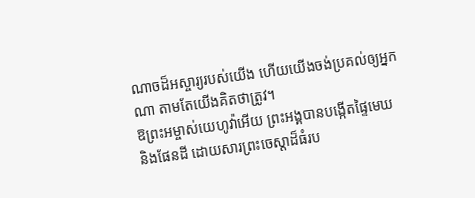ណាចដ៏អស្ចារ្យរបស់យើង ហើយយើងចង់ប្រគល់ឲ្យអ្នកណា តាមតែយើងគិតថាត្រូវ។
ឱព្រះអម្ចាស់យេហូវ៉ាអើយ ព្រះអង្គបានបង្កើតផ្ទៃមេឃ និងផែនដី ដោយសារព្រះចេស្តាដ៏ធំរប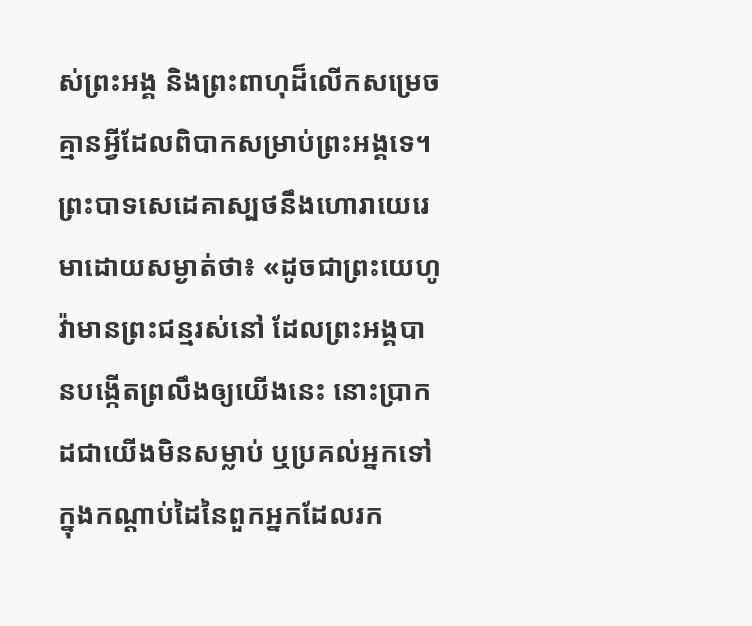ស់ព្រះអង្គ និងព្រះពាហុដ៏លើកសម្រេច គ្មានអ្វីដែលពិបាកសម្រាប់ព្រះអង្គទេ។
ព្រះបាទសេដេគាស្បថនឹងហោរាយេរេមាដោយសម្ងាត់ថា៖ «ដូចជាព្រះយេហូវ៉ាមានព្រះជន្មរស់នៅ ដែលព្រះអង្គបានបង្កើតព្រលឹងឲ្យយើងនេះ នោះប្រាកដជាយើងមិនសម្លាប់ ឬប្រគល់អ្នកទៅក្នុងកណ្ដាប់ដៃនៃពួកអ្នកដែលរក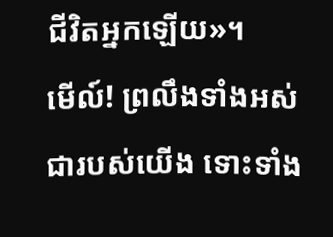ជីវិតអ្នកឡើយ»។
មើល៍! ព្រលឹងទាំងអស់ជារបស់យើង ទោះទាំង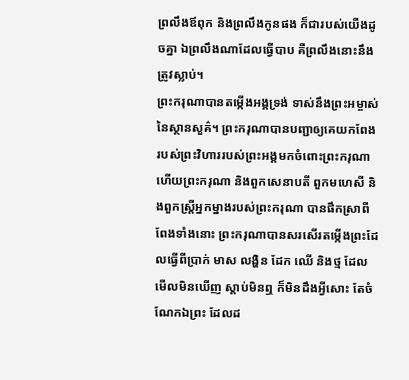ព្រលឹងឪពុក និងព្រលឹងកូនផង ក៏ជារបស់យើងដូចគ្នា ឯព្រលឹងណាដែលធ្វើបាប គឺព្រលឹងនោះនឹងត្រូវស្លាប់។
ព្រះករុណាបានតម្កើងអង្គទ្រង់ ទាស់នឹងព្រះអម្ចាស់នៃស្ថានសួគ៌។ ព្រះករុណាបានបញ្ជាឲ្យគេយកពែងរបស់ព្រះវិហាររបស់ព្រះអង្គមកចំពោះព្រះករុណា ហើយព្រះករុណា និងពួកសេនាបតី ពួកមហេសី និងពួកស្ដ្រីអ្នកម្នាងរបស់ព្រះករុណា បានផឹកស្រាពីពែងទាំងនោះ ព្រះករុណាបានសរសើរតម្កើងព្រះដែលធ្វើពីប្រាក់ មាស លង្ហិន ដែក ឈើ និងថ្ម ដែលមើលមិនឃើញ ស្តាប់មិនឮ ក៏មិនដឹងអ្វីសោះ តែចំណែកឯព្រះ ដែលដ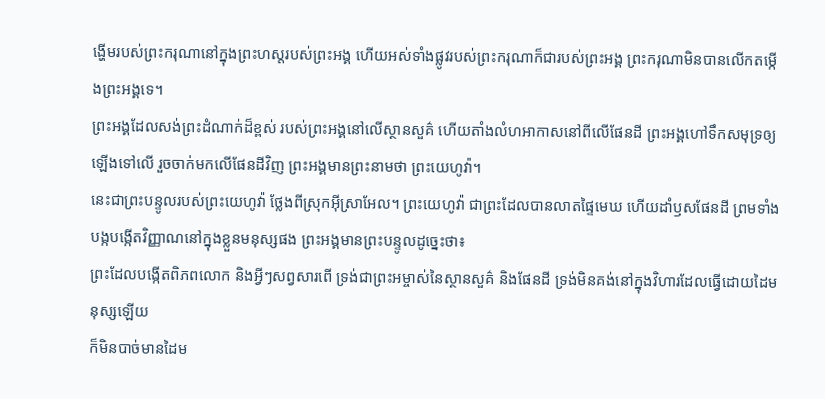ង្ហើមរបស់ព្រះករុណានៅក្នុងព្រះហស្តរបស់ព្រះអង្គ ហើយអស់ទាំងផ្លូវរបស់ព្រះករុណាក៏ជារបស់ព្រះអង្គ ព្រះករុណាមិនបានលើកតម្កើងព្រះអង្គទេ។
ព្រះអង្គដែលសង់ព្រះដំណាក់ដ៏ខ្ពស់ របស់ព្រះអង្គនៅលើស្ថានសួគ៌ ហើយតាំងលំហអាកាសនៅពីលើផែនដី ព្រះអង្គហៅទឹកសមុទ្រឲ្យឡើងទៅលើ រួចចាក់មកលើផែនដីវិញ ព្រះអង្គមានព្រះនាមថា ព្រះយេហូវ៉ា។
នេះជាព្រះបន្ទូលរបស់ព្រះយេហូវ៉ា ថ្លែងពីស្រុកអ៊ីស្រាអែល។ ព្រះយេហូវ៉ា ជាព្រះដែលបានលាតផ្ទៃមេឃ ហើយដាំឫសផែនដី ព្រមទាំងបង្កបង្កើតវិញ្ញាណនៅក្នុងខ្លួនមនុស្សផង ព្រះអង្គមានព្រះបន្ទូលដូច្នេះថា៖
ព្រះដែលបង្កើតពិភពលោក និងអ្វីៗសព្វសារពើ ទ្រង់ជាព្រះអម្ចាស់នៃស្ថានសួគ៌ និងផែនដី ទ្រង់មិនគង់នៅក្នុងវិហារដែលធ្វើដោយដៃមនុស្សឡើយ
ក៏មិនបាច់មានដៃម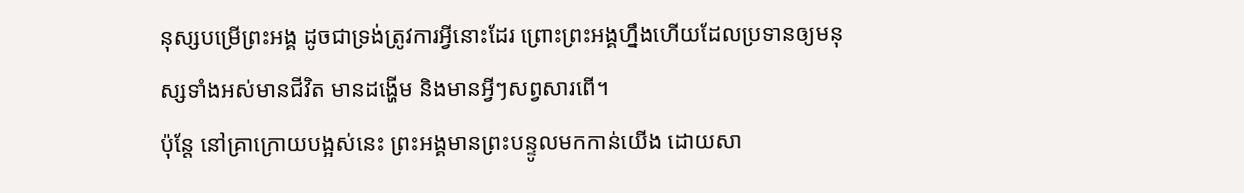នុស្សបម្រើព្រះអង្គ ដូចជាទ្រង់ត្រូវការអ្វីនោះដែរ ព្រោះព្រះអង្គហ្នឹងហើយដែលប្រទានឲ្យមនុស្សទាំងអស់មានជីវិត មានដង្ហើម និងមានអ្វីៗសព្វសារពើ។
ប៉ុន្តែ នៅគ្រាក្រោយបង្អស់នេះ ព្រះអង្គមានព្រះបន្ទូលមកកាន់យើង ដោយសា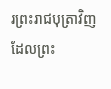រព្រះរាជបុត្រាវិញ ដែលព្រះ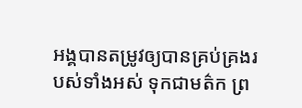អង្គបានតម្រូវឲ្យបានគ្រប់គ្រងរបស់ទាំងអស់ ទុកជាមត៌ក ព្រ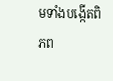មទាំងបង្កើតពិភព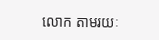លោក តាមរយៈ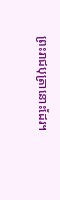ព្រះរាជបុត្រានោះដែរ។